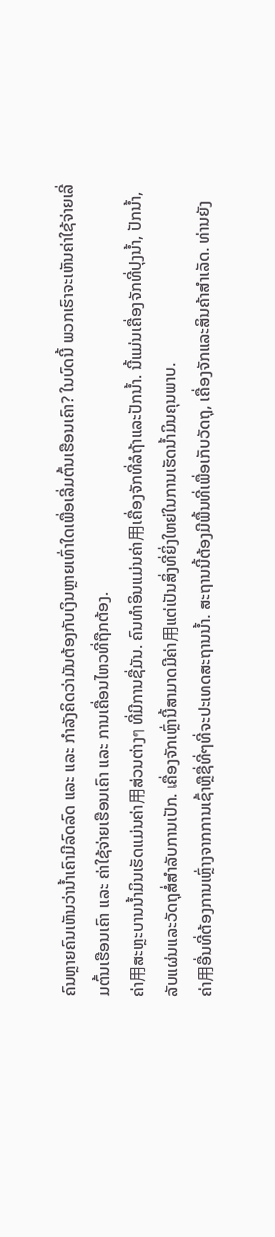ຄົນຫຼາຍຄົນເຫັນວ່ານ້ຳເຄົາມີລົດລົດ ແລະ ແລະ ກຳລັງຄິດວ່າມັນຕ້ອງກັບເງິນຫຼາຍເທົ່າໃດເພື່ອເລີ່ມຕົ້ນເຮືອນເຄົາ? ໃນບົດນີ້ ພວກເຮົາຈະເຫັນຄ່າໃຊ້ຈ່າຍເລີ່ມຕົ້ນເຮືອນເຄົາ ແລະ ຄ່າໃຊ້ຈ່າຍເຮືອນເຄົາ ແລະ ການເຄື່ອນໄຫວທີ່ຖືກຕ້ອງ.
ຄ່າ用ສະຫຼະບານນ້ຳມິນເຮັດແມ່ນຄ່າ用ສ່ວນຕ່າງๆ ທີ່ມີການຊື່ມັນ. ຄົນທຳອິນແມ່ນຄ່າ用ເຄື່ອງຈັກທີ່ລໍຖ້າແລະປັກນ້ຳ. ນີ້ແມ່ນເຄື່ອງຈັກທີ່ປຸງນ້ຳ, ປັກນ້ຳ, ລັບແຜ່ນແລະວັດຖຸສໍ່ສຳລັບການເປັກ. เຄື່ອງຈັກເຫຼົ່ານີ້ສາມາດມີຄ່າ用ແຕ່ເປັນສິ່ງທີ່ຍິ່ງໃຫຍ່ໃນການເຮັດນ້ຳມິນຄຸນພາບ.
ຄ່າ用ອື່ນທີ່ຕ້ອງການເຫຼົ່າງຈາກການເຊົ້າຫຼືຊື່ທີ່ໆທີ່ຈະປະເທດສະຖານນ້ຳ. ສະຖານນີ້ຕ້ອງມີພື້ນທີ່ເພື່ອເກັບວັດຖຸ, ເຄື່ອງຈັກແລະສິນຄ້າສຳເລັດ. ທ່ານຍັງ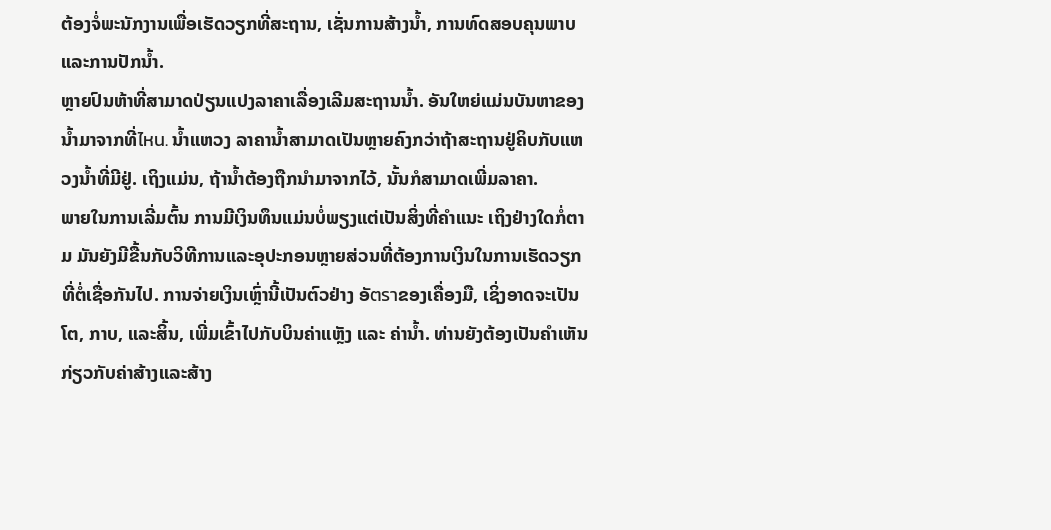ຕ້ອງຈໍ່ພະນັກງານເພື່ອເຮັດວຽກທີ່ສະຖານ, ເຊັ່ນການສ້າງນ້ຳ, ການທົດສອບຄຸນພາບແລະການປັກນ້ຳ.
ຫຼາຍປົນຫ້າທີ່ສາມາດປ່ຽນແປງລາຄາເລື່ອງເລີມສະຖານນ້ຳ. ອັນໃຫຍ່ແມ່ນບັນຫາຂອງນ້ຳມາຈາກທີ່ไหน. ນ້ຳແຫວງ ລາຄານ້ຳສາມາດເປັນຫຼາຍຄົງກວ່າຖ້າສະຖານຢູ່ຄິບກັບແຫວງນ້ຳທີ່ມີຢູ່. ເຖິງແມ່ນ, ຖ້ານ້ຳຕ້ອງຖືກນຳມາຈາກໄວ້, ນັ້ນກໍສາມາດເພີ່ມລາຄາ.
ພາຍໃນການເລີ່ມຕົ້ນ ການມີເງິນທຶນແມ່ນບໍ່ພຽງແຕ່ເປັນສິ່ງທີ່ຄຳແນະ ເຖິງຢ່າງໃດກໍ່ຕາມ ມັນຍັງມີຂື້ນກັບວິທີການແລະອຸປະກອນຫຼາຍສ່ວນທີ່ຕ້ອງການເງິນໃນການເຮັດວຽກທີ່ຕໍ່ເຊື່ອກັນໄປ. ການຈ່າຍເງິນເຫຼົ່ານີ້ເປັນຕົວຢ່າງ ອັตราຂອງເຄື່ອງມື, ເຊິ່ງອາດຈະເປັນໂຕ, ກາບ, ແລະສິ້ນ, ເພີ່ມເຂົ້າໄປກັບບິນຄ່າແຫຼັງ ແລະ ຄ່ານ້ຳ. ທ່ານຍັງຕ້ອງເປັນຄຳເຫັນກ່ຽວກັບຄ່າສ້າງແລະສ້າງ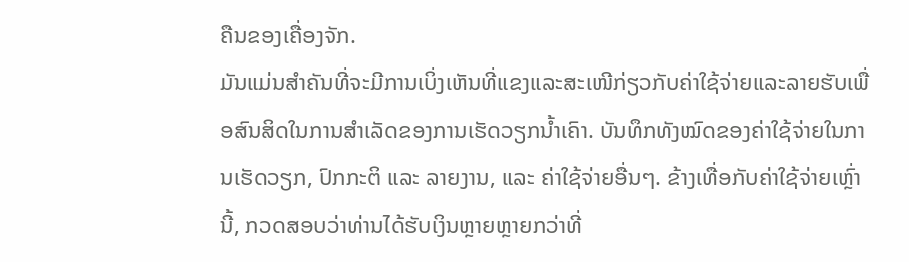ຄືນຂອງເຄື່ອງຈັກ.
ມັນແມ່ນສຳຄັນທີ່ຈະມີການເບິ່ງເຫັນທີ່ແຂງແລະສະເໜີກ່ຽວກັບຄ່າໃຊ້ຈ່າຍແລະລາຍຮັບເພື່ອສົນສິດໃນການສຳເລັດຂອງການເຮັດວຽກນ້ຳເຄົາ. ບັນທຶກທັງໝົດຂອງຄ່າໃຊ້ຈ່າຍໃນການເຮັດວຽກ, ປົກກະຕິ ແລະ ລາຍງານ, ແລະ ຄ່າໃຊ້ຈ່າຍອື່ນໆ. ຂ້າງເທື່ອກັບຄ່າໃຊ້ຈ່າຍເຫຼົ່ານີ້, ກວດສອບວ່າທ່ານໄດ້ຮັບເງິນຫຼາຍຫຼາຍກວ່າທີ່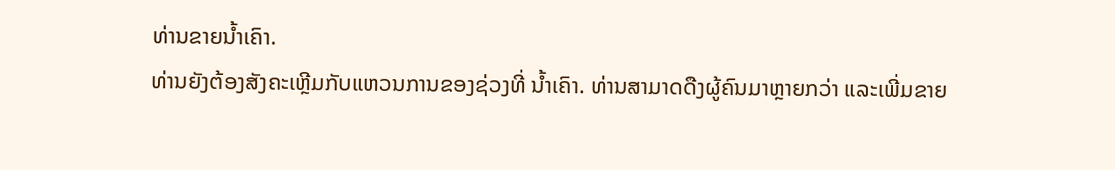ທ່ານຂາຍນ້ຳເຄົາ.
ທ່ານຍັງຕ້ອງສັງຄະເຫຼີມກັບແຫວນການຂອງຊ່ວງທີ່ ນ້ຳເຄົາ. ທ່ານສາມາດດືງຜູ້ຄົນມາຫຼາຍກວ່າ ແລະເພີ່ມຂາຍ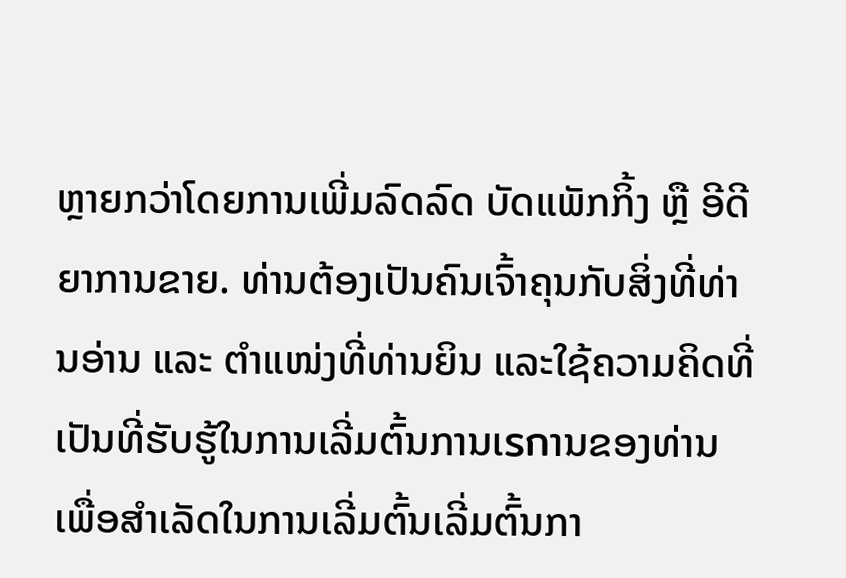ຫຼາຍກວ່າໂດຍການເພີ່ມລົດລົດ ບັດແພັກກິ້ງ ຫຼື ອີດີຍາການຂາຍ. ທ່ານຕ້ອງເປັນຄົນເຈົ້າຄຸນກັບສິ່ງທີ່ທ່ານອ່ານ ແລະ ຕຳແໜ່ງທີ່ທ່ານຍິນ ແລະໃຊ້ຄວາມຄິດທີ່ເປັນທີ່ຮັບຮູ້ໃນການເລີ່ມຕົ້ນການເรกານຂອງທ່ານເພື່ອສຳເລັດໃນການເລີ່ມຕົ້ນເລີ່ມຕົ້ນກາ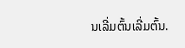ນເລີ່ມຕົ້ນເລີ່ມຕົ້ນ.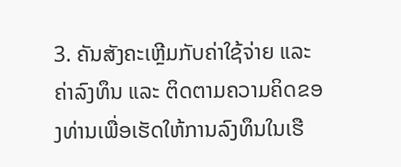3. ຄັນສັງຄະເຫຼີມກັບຄ່າໃຊ້ຈ່າຍ ແລະ ຄ່າລົງທຶນ ແລະ ຕິດຕາມຄວາມຄິດຂອງທ່ານເພື່ອເຮັດໃຫ້ການລົງທຶນໃນເຮື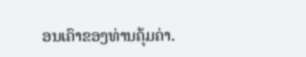ອນເຄົາຂອງທ່ານຄຸ້ມຄ່າ.